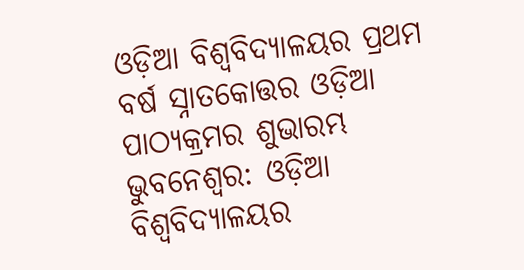ଓଡ଼ିଆ ବିଶ୍ବବିଦ୍ୟାଳୟର ପ୍ରଥମ ବର୍ଷ ସ୍ନାତକୋତ୍ତର ଓଡ଼ିଆ ପାଠ୍ୟକ୍ରମର ଶୁଭାରମ୍ଭ
ଭୁବନେଶ୍ବର: ଓଡ଼ିଆ ବିଶ୍ବବିଦ୍ୟାଳୟର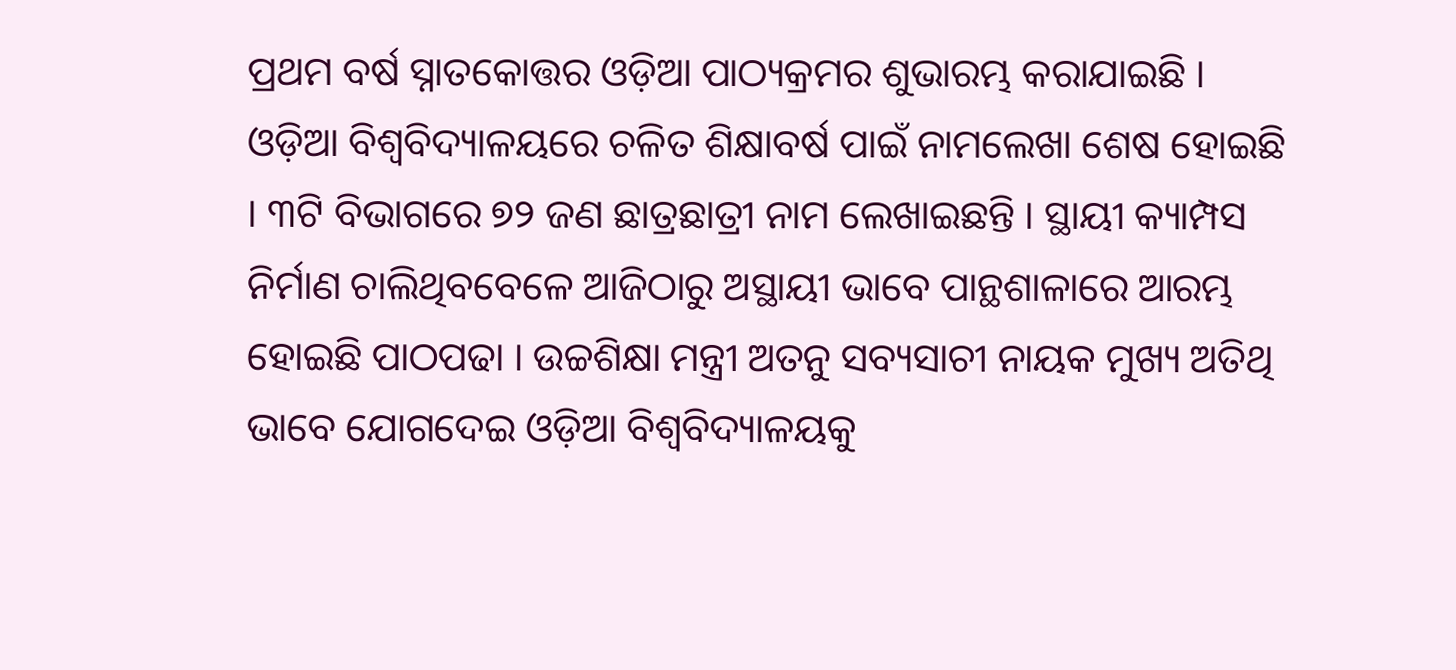ପ୍ରଥମ ବର୍ଷ ସ୍ନାତକୋତ୍ତର ଓଡ଼ିଆ ପାଠ୍ୟକ୍ରମର ଶୁଭାରମ୍ଭ କରାଯାଇଛି । ଓଡ଼ିଆ ବିଶ୍ବବିଦ୍ୟାଳୟରେ ଚଳିତ ଶିକ୍ଷାବର୍ଷ ପାଇଁ ନାମଲେଖା ଶେଷ ହୋଇଛି । ୩ଟି ବିଭାଗରେ ୭୨ ଜଣ ଛାତ୍ରଛାତ୍ରୀ ନାମ ଲେଖାଇଛନ୍ତି । ସ୍ଥାୟୀ କ୍ୟାମ୍ପସ ନିର୍ମାଣ ଚାଲିଥିବବେଳେ ଆଜିଠାରୁ ଅସ୍ଥାୟୀ ଭାବେ ପାନ୍ଥଶାଳାରେ ଆରମ୍ଭ ହୋଇଛି ପାଠପଢା । ଉଚ୍ଚଶିକ୍ଷା ମନ୍ତ୍ରୀ ଅତନୁ ସବ୍ୟସାଚୀ ନାୟକ ମୁଖ୍ୟ ଅତିଥି ଭାବେ ଯୋଗଦେଇ ଓଡ଼ିଆ ବିଶ୍ବବିଦ୍ୟାଳୟକୁ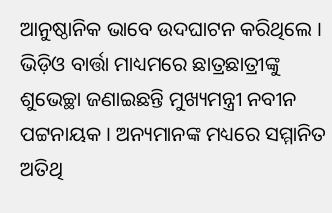ଆନୁଷ୍ଠାନିକ ଭାବେ ଉଦଘାଟନ କରିଥିଲେ । ଭିଡ଼ିଓ ବାର୍ତ୍ତା ମାଧ୍ୟମରେ ଛାତ୍ରଛାତ୍ରୀଙ୍କୁ ଶୁଭେଚ୍ଛା ଜଣାଇଛନ୍ତି ମୁଖ୍ୟମନ୍ତ୍ରୀ ନବୀନ ପଟ୍ଟନାୟକ । ଅନ୍ୟମାନଙ୍କ ମଧ୍ୟରେ ସମ୍ମାନିତ ଅତିଥି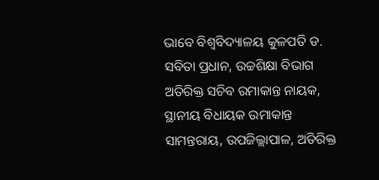ଭାବେ ବିଶ୍ବବିଦ୍ୟାଳୟ କୁଳପତି ଡ. ସବିତା ପ୍ରଧାନ, ଉଚ୍ଚଶିକ୍ଷା ବିଭାଗ ଅତିରିକ୍ତ ସଚିବ ରମାକାନ୍ତ ନାୟକ, ସ୍ଥାନୀୟ ବିଧାୟକ ଉମାକାନ୍ତ ସାମନ୍ତରାୟ, ଉପଜିଲ୍ଲାପାଳ, ଅତିରିକ୍ତ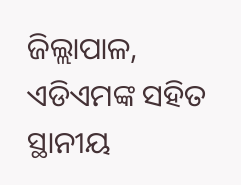ଜିଲ୍ଲାପାଳ, ଏଡିଏମଙ୍କ ସହିତ ସ୍ଥାନୀୟ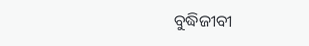ବୁଦ୍ଧିଜୀବୀ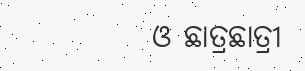ଓ ଛାତ୍ରଛାତ୍ରୀ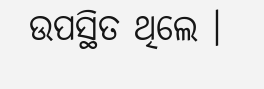ଉପସ୍ଥିତ ଥିଲେ ।